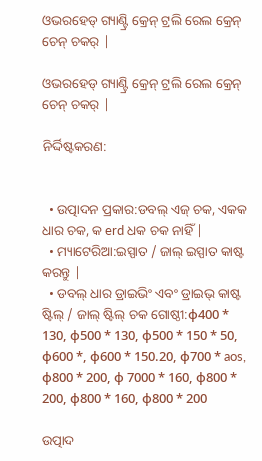ଓଭରହେଡ୍ ଗ୍ୟାଣ୍ଟ୍ରି କ୍ରେନ୍ ଟ୍ରଲି ରେଲ କ୍ରେନ୍ ଚେନ୍ ଚକର୍ |

ଓଭରହେଡ୍ ଗ୍ୟାଣ୍ଟ୍ରି କ୍ରେନ୍ ଟ୍ରଲି ରେଲ କ୍ରେନ୍ ଚେନ୍ ଚକର୍ |

ନିର୍ଦ୍ଦିଷ୍ଟକରଣ:


  • ଉତ୍ପାଦନ ପ୍ରକାର:ଡବଲ୍ ଏଜ୍ ଚକ, ଏକକ ଧାର ଚକ, କ erd ଧକ ଚକ ନାହିଁ |
  • ମ୍ୟାଟେରିଆ:ଇସ୍ପାତ / ଜାଲ୍ ଇସ୍ପାତ କାଷ୍ଟ କରନ୍ତୁ |
  • ଡବଲ୍ ଧାର ଡ୍ରାଇଭିଂ ଏବଂ ଡ୍ରାଇଭ୍ କାଷ୍ଟ ଷ୍ଟିଲ୍ / ଜାଲ୍ ଷ୍ଟିଲ୍ ଚକ ଗୋଷ୍ଠୀ:φ400 * 130, φ500 * 130, φ500 * 150 * 50, φ600 *, φ600 * 150.20, φ700 * aos, φ800 * 200, φ 7000 * 160, φ800 * 200, φ800 * 160, φ800 * 200

ଉତ୍ପାଦ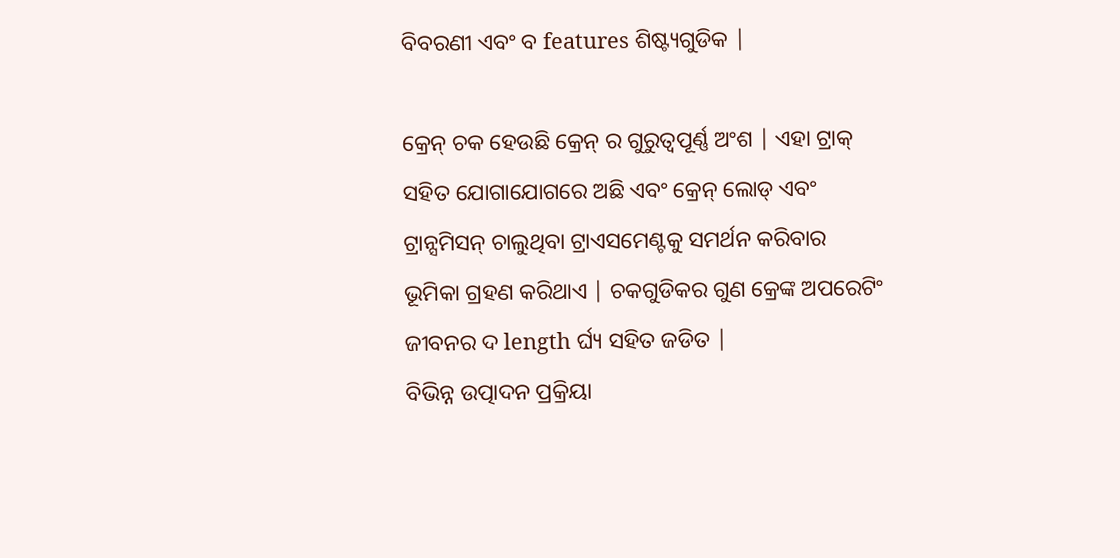ବିବରଣୀ ଏବଂ ବ features ଶିଷ୍ଟ୍ୟଗୁଡିକ |

କ୍ରେନ୍ ଚକ ହେଉଛି କ୍ରେନ୍ ର ଗୁରୁତ୍ୱପୂର୍ଣ୍ଣ ଅଂଶ | ଏହା ଟ୍ରାକ୍ ସହିତ ଯୋଗାଯୋଗରେ ଅଛି ଏବଂ କ୍ରେନ୍ ଲୋଡ୍ ଏବଂ ଟ୍ରାନ୍ସମିସନ୍ ଚାଲୁଥିବା ଟ୍ରାଏସମେଣ୍ଟକୁ ସମର୍ଥନ କରିବାର ଭୂମିକା ଗ୍ରହଣ କରିଥାଏ | ଚକଗୁଡିକର ଗୁଣ କ୍ରେଙ୍କ ଅପରେଟିଂ ଜୀବନର ଦ length ର୍ଘ୍ୟ ସହିତ ଜଡିତ |
ବିଭିନ୍ନ ଉତ୍ପାଦନ ପ୍ରକ୍ରିୟା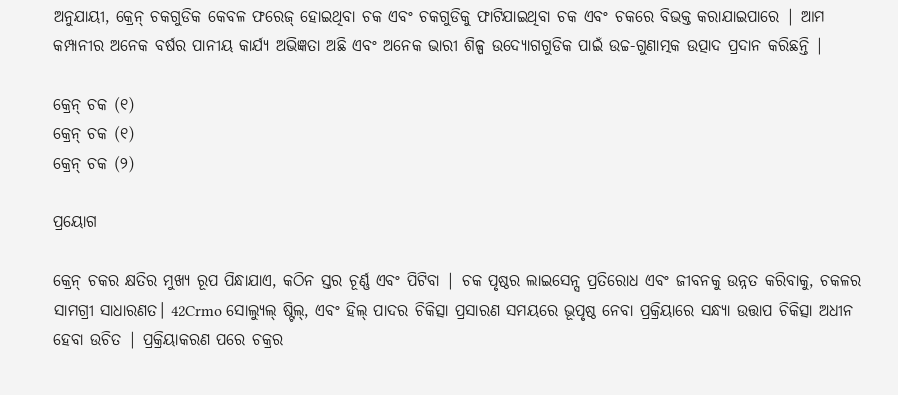ଅନୁଯାୟୀ, କ୍ରେନ୍ ଚକଗୁଡିକ କେବଳ ଫରେଜ୍ ହୋଇଥିବା ଚକ ଏବଂ ଚକଗୁଡିକୁ ଫାଟିଯାଇଥିବା ଚକ ଏବଂ ଚକରେ ବିଭକ୍ତ କରାଯାଇପାରେ | ଆମ କମ୍ପାନୀର ଅନେକ ବର୍ଷର ପାନୀୟ କାର୍ଯ୍ୟ ଅଭିଜ୍ଞତା ଅଛି ଏବଂ ଅନେକ ଭାରୀ ଶିଳ୍ପ ଉଦ୍ୟୋଗଗୁଡିକ ପାଇଁ ଉଚ୍ଚ-ଗୁଣାତ୍ମକ ଉତ୍ପାଦ ପ୍ରଦାନ କରିଛନ୍ତି |

କ୍ରେନ୍ ଚକ (୧)
କ୍ରେନ୍ ଚକ (୧)
କ୍ରେନ୍ ଚକ (୨)

ପ୍ରୟୋଗ

କ୍ରେନ୍ ଚକର କ୍ଷତିର ମୁଖ୍ୟ ରୂପ ପିନ୍ଧାଯାଏ, କଠିନ ସ୍ତର ଚୂର୍ଣ୍ଣ ଏବଂ ପିଟିବା | ଚକ ପୃଷ୍ଠର ଲାଇସେନ୍ସ ପ୍ରତିରୋଧ ଏବଂ ଜୀବନକୁ ଉନ୍ନତ କରିବାକୁ, ଚକଳର ସାମଗ୍ରୀ ସାଧାରଣତ। 42Crmo ସୋଲ୍ୟୁଲ୍ ଷ୍ଟିଲ୍, ଏବଂ ହିଲ୍ ପାଦର ଚିକିତ୍ସା ପ୍ରସାରଣ ସମୟରେ ଭୂପୃଷ୍ଠ ନେବା ପ୍ରକ୍ରିୟାରେ ସନ୍ଧ୍ୟା ଉତ୍ତାପ ଚିକିତ୍ସା ଅଧୀନ ହେବା ଉଚିତ | ପ୍ରକ୍ରିୟାକରଣ ପରେ ଚକ୍ରର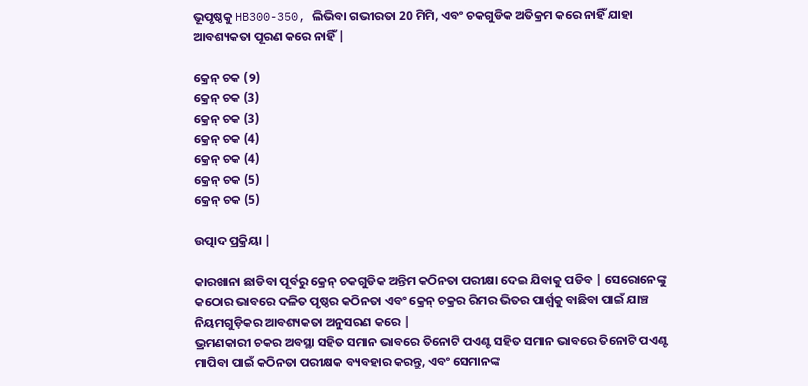ଭୂପୃଷ୍ଠକୁ HB300-350, ଲିଭିବା ଗଭୀରତା 20 ମିମି, ଏବଂ ଚକଗୁଡିକ ଅତିକ୍ରମ କରେ ନାହିଁ ଯାହା ଆବଶ୍ୟକତା ପୂରଣ କରେ ନାହିଁ |

କ୍ରେନ୍ ଚକ (୨)
କ୍ରେନ୍ ଚକ (3)
କ୍ରେନ୍ ଚକ (3)
କ୍ରେନ୍ ଚକ (4)
କ୍ରେନ୍ ଚକ (4)
କ୍ରେନ୍ ଚକ (5)
କ୍ରେନ୍ ଚକ (5)

ଉତ୍ପାଦ ପ୍ରକ୍ରିୟା |

କାରଖାନା ଛାଡିବା ପୂର୍ବରୁ କ୍ରେନ୍ ଚକଗୁଡିକ ଅନ୍ତିମ କଠିନତା ପରୀକ୍ଷା ଦେଇ ଯିବାକୁ ପଡିବ | ସେରୋନେଙ୍କୁ କଠୋର ଭାବରେ ଦଳିତ ପୃଷ୍ଠର କଠିନତା ଏବଂ କ୍ରେନ୍ ଚକ୍ରର ରିମର ଭିତର ପାର୍ଶ୍ୱକୁ ବାଛିବା ପାଇଁ ଯାଞ୍ଚ ନିୟମଗୁଡ଼ିକର ଆବଶ୍ୟକତା ଅନୁସରଣ କରେ |
ଭ୍ରମଣକାରୀ ଚକର ଅବସ୍ଥା ସହିତ ସମାନ ଭାବରେ ତିନୋଟି ପଏଣ୍ଟ ସହିତ ସମାନ ଭାବରେ ତିନୋଟି ପଏଣ୍ଟ ମାପିବା ପାଇଁ କଠିନତା ପରୀକ୍ଷକ ବ୍ୟବହାର କରନ୍ତୁ, ଏବଂ ସେମାନଙ୍କ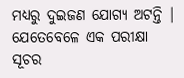ମଧ୍ୟରୁ ଦୁଇଜଣ ଯୋଗ୍ୟ ଅଟନ୍ତି | ଯେତେବେଳେ ଏକ ପରୀକ୍ଷା ସୂଚର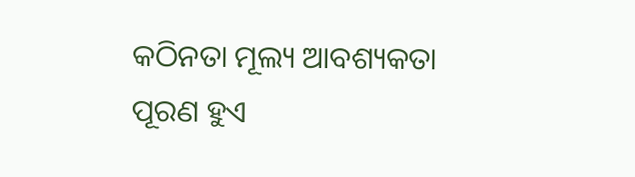କଠିନତା ମୂଲ୍ୟ ଆବଶ୍ୟକତା ପୂରଣ ହୁଏ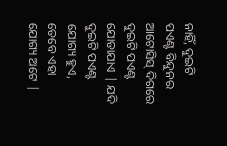ନାହିଁ, ଦୁଇଟି ପଏଣ୍ଟ ବିନ୍ଦୁନର ଆଟୋସିସ୍ ଦିଗରେ ଦୁଇଟି ପଏଣ୍ଟ ଯୋଡାଯାଏ | ଯଦି ଦୁଇଟି ପଏଣ୍ଟ ଯୋଗ୍ୟ ହୁଏ, ତେବେ ଏହା ଯୋଗ୍ୟ ଅଟେ |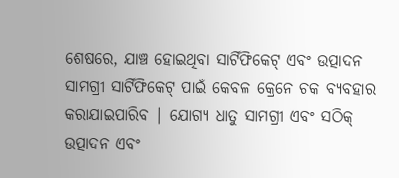ଶେଷରେ, ଯାଞ୍ଚ ହୋଇଥିବା ସାର୍ଟିଫିକେଟ୍ ଏବଂ ଉତ୍ପାଦନ ସାମଗ୍ରୀ ସାର୍ଟିଫିକେଟ୍ ପାଇଁ କେବଳ କ୍ରେନେ ଚକ ବ୍ୟବହାର କରାଯାଇପାରିବ | ଯୋଗ୍ୟ ଧାତୁ ସାମଗ୍ରୀ ଏବଂ ସଠିକ୍ ଉତ୍ପାଦନ ଏବଂ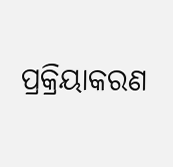ପ୍ରକ୍ରିୟାକରଣ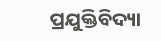ପ୍ରଯୁକ୍ତିବିଦ୍ୟା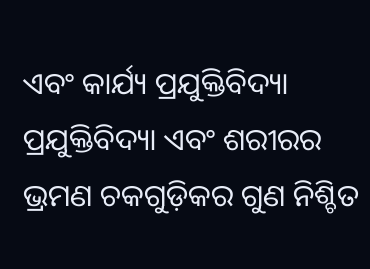ଏବଂ କାର୍ଯ୍ୟ ପ୍ରଯୁକ୍ତିବିଦ୍ୟା ପ୍ରଯୁକ୍ତିବିଦ୍ୟା ଏବଂ ଶରୀରର ଭ୍ରମଣ ଚକଗୁଡ଼ିକର ଗୁଣ ନିଶ୍ଚିତ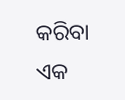କରିବା ଏକ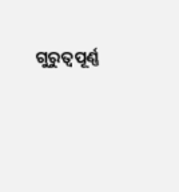ଗୁରୁତ୍ୱପୂର୍ଣ୍ଣ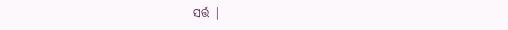ସର୍ତ୍ତ |